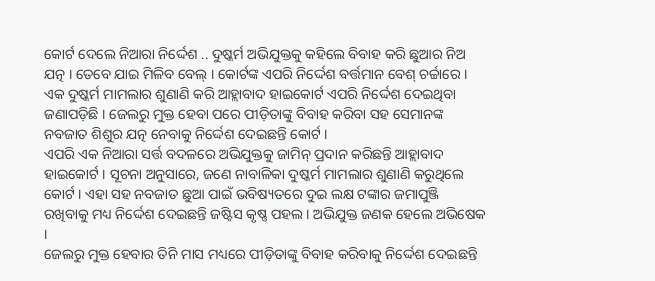କୋର୍ଟ ଦେଲେ ନିଆରା ନିର୍ଦ୍ଦେଶ .. ଦୁଷ୍କର୍ମ ଅଭିଯୁକ୍ତକୁ କହିଲେ ବିବାହ କରି ଛୁଆର ନିଅ ଯତ୍ନ । ତେବେ ଯାଇ ମିଳିବ ବେଲ୍ । କୋର୍ଟଙ୍କ ଏପରି ନିର୍ଦ୍ଦେଶ ବର୍ତ୍ତମାନ ବେଶ୍ ଚର୍ଚ୍ଚାରେ । ଏକ ଦୁଷ୍କର୍ମ ମାମଲାର ଶୁଣାଣି କରି ଆହ୍ଲାବାଦ ହାଇକୋର୍ଟ ଏପରି ନିର୍ଦ୍ଦେଶ ଦେଇଥିବା ଜଣାପଡ଼ିଛି । ଜେଲରୁ ମୁକ୍ତ ହେବା ପରେ ପୀଡ଼ିତାଙ୍କୁ ବିବାହ କରିବା ସହ ସେମାନଙ୍କ ନବଜାତ ଶିଶୁର ଯତ୍ନ ନେବାକୁ ନିର୍ଦ୍ଦେଶ ଦେଇଛନ୍ତି କୋର୍ଟ ।
ଏପରି ଏକ ନିଆରା ସର୍ତ୍ତ ବଦଳରେ ଅଭିଯୁକ୍ତକୁ ଜାମିନ୍ ପ୍ରଦାନ କରିଛନ୍ତି ଆହ୍ଲାବାଦ ହାଇକୋର୍ଟ । ସୂଚନା ଅନୁସାରେ, ଜଣେ ନାବାଳିକା ଦୁଷ୍କର୍ମ ମାମଲାର ଶୁଣାଣି କରୁଥିଲେ କୋର୍ଟ । ଏହା ସହ ନବଜାତ ଛୁଆ ପାଇଁ ଭବିଷ୍ୟତରେ ଦୁଇ ଲକ୍ଷ ଟଙ୍କାର ଜମାପୁଞ୍ଜି ରଖିବାକୁ ମଧ୍ୟ ନିର୍ଦ୍ଦେଶ ଦେଇଛନ୍ତି ଜଷ୍ଟିସ କୃଷ୍ଣ ପହଲ । ଅଭିଯୁକ୍ତ ଜଣକ ହେଲେ ଅଭିଷେକ ।
ଜେଲରୁ ମୁକ୍ତ ହେବାର ତିନି ମାସ ମଧ୍ୟରେ ପୀଡ଼ିତାଙ୍କୁ ବିବାହ କରିବାକୁ ନିର୍ଦ୍ଦେଶ ଦେଇଛନ୍ତି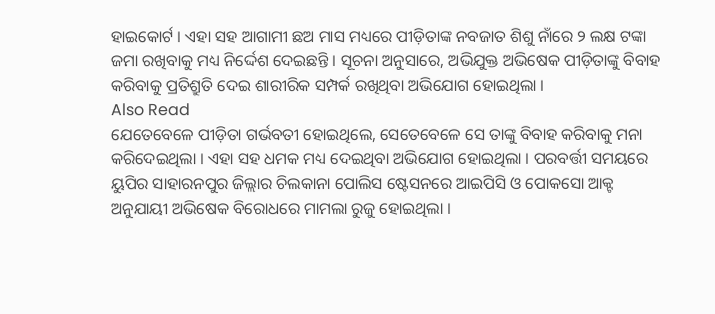ହାଇକୋର୍ଟ । ଏହା ସହ ଆଗାମୀ ଛଅ ମାସ ମଧ୍ୟରେ ପୀଡ଼ିତାଙ୍କ ନବଜାତ ଶିଶୁ ନାଁରେ ୨ ଲକ୍ଷ ଟଙ୍କା ଜମା ରଖିବାକୁ ମଧ୍ୟ ନିର୍ଦ୍ଦେଶ ଦେଇଛନ୍ତି । ସୂଚନା ଅନୁସାରେ, ଅଭିଯୁକ୍ତ ଅଭିଷେକ ପୀଡ଼ିତାଙ୍କୁ ବିବାହ କରିବାକୁ ପ୍ରତିଶ୍ରୁତି ଦେଇ ଶାରୀରିକ ସମ୍ପର୍କ ରଖିଥିବା ଅଭିଯୋଗ ହୋଇଥିଲା ।
Also Read
ଯେତେବେଳେ ପୀଡ଼ିତା ଗର୍ଭବତୀ ହୋଇଥିଲେ, ସେତେବେଳେ ସେ ତାଙ୍କୁ ବିବାହ କରିବାକୁ ମନା କରିଦେଇଥିଲା । ଏହା ସହ ଧମକ ମଧ୍ୟ ଦେଇଥିବା ଅଭିଯୋଗ ହୋଇଥିଲା । ପରବର୍ତ୍ତୀ ସମୟରେ ୟୁପିର ସାହାରନପୁର ଜିଲ୍ଲାର ଚିଲକାନା ପୋଲିସ ଷ୍ଟେସନରେ ଆଇପିସି ଓ ପୋକସୋ ଆକ୍ଟ ଅନୁଯାୟୀ ଅଭିଷେକ ବିରୋଧରେ ମାମଲା ରୁଜୁ ହୋଇଥିଲା ।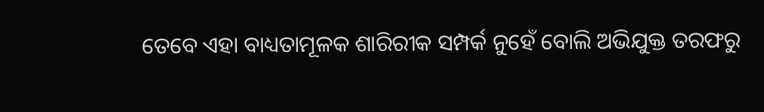ତେବେ ଏହା ବାଧ୍ୟତାମୂଳକ ଶାରିରୀକ ସମ୍ପର୍କ ନୁହେଁ ବୋଲି ଅଭିଯୁକ୍ତ ତରଫରୁ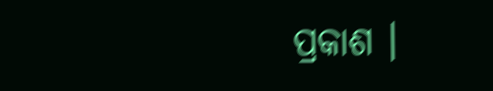ପ୍ରକାଶ ।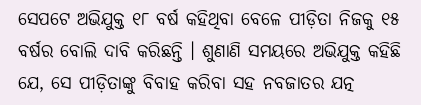ସେପଟେ ଅଭିଯୁକ୍ତ ୧୮ ବର୍ଷ କହିଥିବା ବେଳେ ପୀଡ଼ିତା ନିଜକୁ ୧୫ ବର୍ଷର ବୋଲି ଦାବି କରିଛନ୍ତି । ଶୁଣାଣି ସମୟରେ ଅଭିଯୁକ୍ତ କହିଛି ଯେ, ସେ ପୀଡ଼ିତାଙ୍କୁ ବିବାହ କରିବା ସହ ନବଜାତର ଯତ୍ନ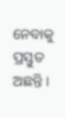ନେବାକୁ ପ୍ରସ୍ତୁତ ଅଛନ୍ତି ।